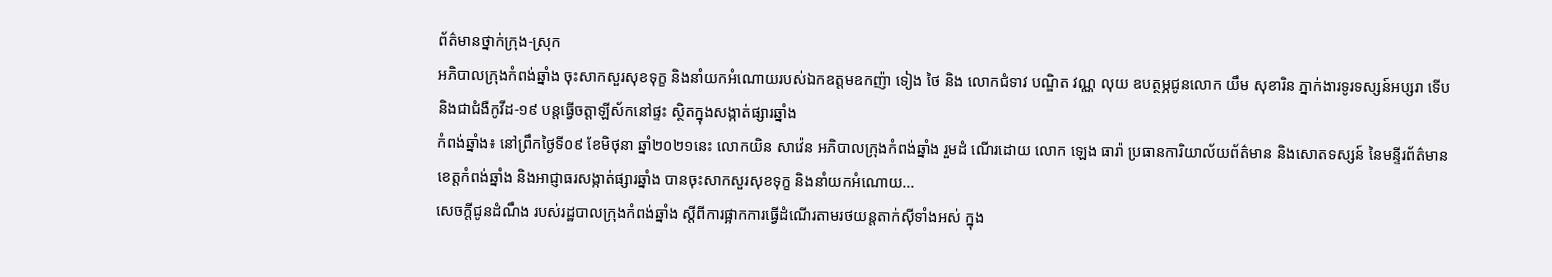ព័ត៌មានថ្នាក់ក្រុង-ស្រុក
អភិបាលក្រុងកំពង់ឆ្នាំង ចុះសាកសួរសុខទុក្ខ និងនាំយកអំណោយរបស់ឯកឧត្តមឧកញ៉ា ទៀង ថៃ និង លោកជំទាវ បណ្ឌិត វណ្ណ លុយ ឧបត្ថម្ភជូនលោក យឹម សុខារិន ភ្នាក់ងារទូរទស្សន៍អប្សរា ទើបនិងជាជំងឺកូវីដ-១៩ បន្តធ្វើចត្តាឡីស័កនៅផ្ទះ ស្ថិតក្នុងសង្កាត់ផ្សារឆ្នាំង
កំពង់ឆ្នាំង៖ នៅព្រឹកថ្ងៃទី០៩ ខែមិថុនា ឆ្នាំ២០២១នេះ លោកយិន សាវ៉េន អភិបាលក្រុងកំពង់ឆ្នាំង រួមដំ ណើរដោយ លោក ឡេង ធារ៉ា ប្រធានការិយាល័យព័ត៌មាន និងសោតទស្សន៍ នៃមន្ទីរព័ត៌មានខេត្តកំពង់ឆ្នាំង និងអាជ្ញាធរសង្កាត់ផ្សារឆ្នាំង បានចុះសាកសួរសុខទុក្ខ និងនាំយកអំណោយ...
សេចក្តីជូនដំណឹង របស់រដ្ឋបាលក្រុងកំពង់ឆ្នាំង ស្តីពីការផ្អាកការធ្វើដំណើរតាមរថយន្តតាក់ស៊ីទាំងអស់ ក្នុង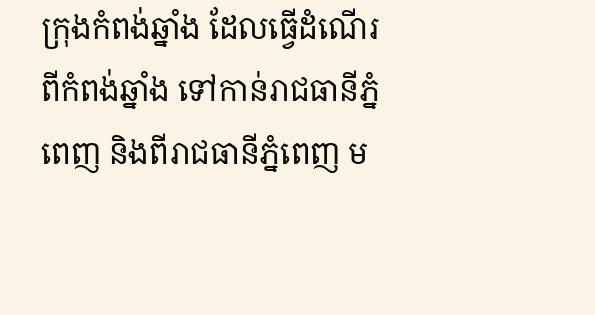ក្រុងកំពង់ឆ្នាំង ដែលធ្វើដំណើរ ពីកំពង់ឆ្នាំង ទៅកាន់រាជធានីភ្នំពេញ និងពីរាជធានីភ្នំពេញ ម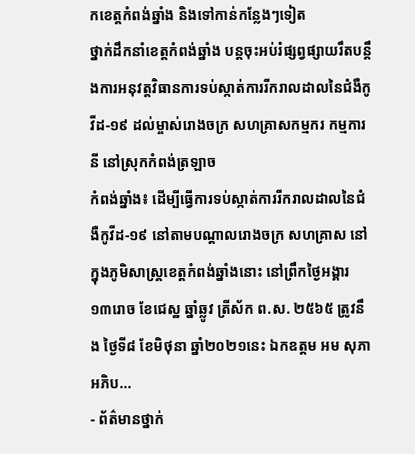កខេត្តកំពង់ឆ្នាំង និងទៅកាន់កន្លែងៗទៀត
ថ្នាក់ដឹកនាំខេត្តកំពង់ឆ្នាំង បន្តចុះអប់រំផ្សព្វផ្សាយរឹតបន្តឹងការអនុវត្តវិធានការទប់ស្កាត់ការរីករាលដាលនៃជំងឺកូវីដ-១៩ ដល់ម្ចាស់រោងចក្រ សហគ្រាសកម្មករ កម្មការនី នៅស្រុកកំពង់ត្រឡាច
កំពង់ឆ្នាំង៖ ដើម្បីធ្វើការទប់ស្កាត់ការរីករាលដាលនៃជំងឺកូវីដ-១៩ នៅតាមបណ្តាលរោងចក្រ សហគ្រាស នៅក្នុងភូមិសាស្រ្តខេត្តកំពង់ឆ្នាំងនោះ នៅព្រឹកថ្ងៃអង្គារ ១៣រោច ខែជេស្ឋ ឆ្នាំឆ្លូវ ត្រីស័ក ព.ស. ២៥៦៥ ត្រូវនឹង ថ្ងៃទី៨ ខែមិថុនា ឆ្នាំ២០២១នេះ ឯកឧត្តម អម សុភា អភិប...
- ព័ត៌មានថ្នាក់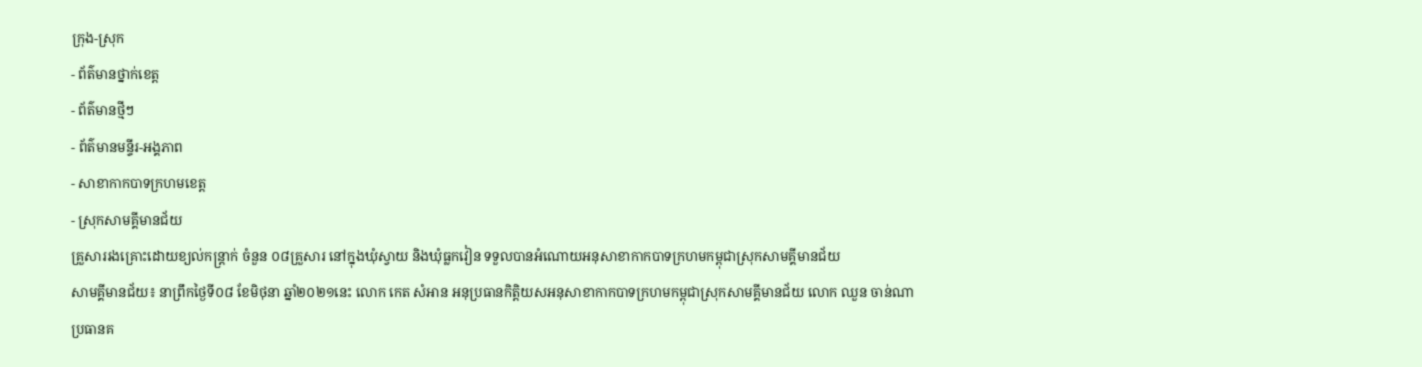ក្រុង-ស្រុក
- ព័ត៌មានថ្នាក់ខេត្ត
- ព័ត៌មានថ្មីៗ
- ព័ត៌មានមន្ទីរ-អង្គភាព
- សាខាកាកបាទក្រហមខេត្ត
- ស្រុកសាមគ្គីមានជ័យ
គ្រួសាររងគ្រោះដោយខ្យល់កន្ត្រាក់ ចំនួន ០៨គ្រួសារ នៅក្នុងឃុំស្វាយ និងឃុំធ្លកវៀន ទទួលបានអំណោយអនុសាខាកាកបាទក្រហមកម្ពុជាស្រុកសាមគ្គីមានជ័យ
សាមគ្គីមានជ័យ៖ នាព្រឹកថ្ងៃទី០៨ ខែមិថុនា ឆ្នាំ២០២១នេះ លោក កេត សំអាន អនុប្រធានកិត្តិយសអនុសាខាកាកបាទក្រហមកម្ពុជាស្រុកសាមគ្គីមានជ័យ លោក ឈួន ចាន់ណា ប្រធានគ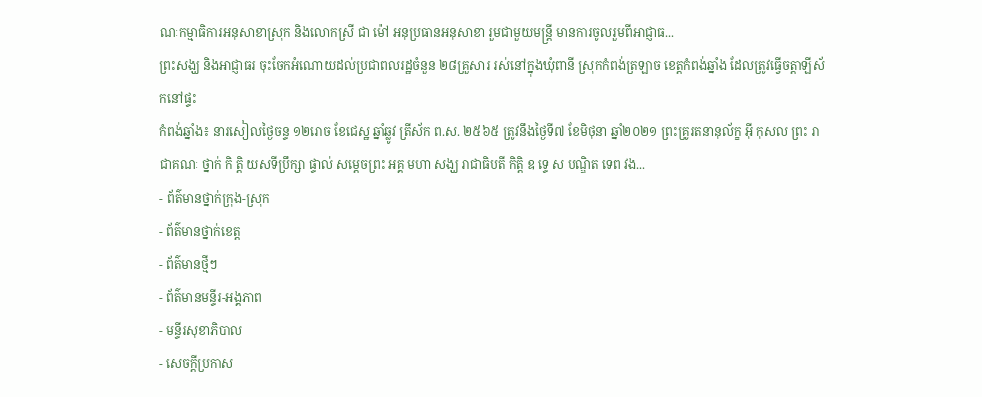ណៈកម្មាធិការអនុសាខាស្រុក និងលោកស្រី ជា ម៉ៅ អនុប្រធានអនុសាខា រួមជាមួយមន្ត្រី មានការចូលរួមពីអាជ្ញាធ...
ព្រះសង្ឃ និងអាជ្ញាធរ ចុះចែកអំណោយដល់ប្រជាពលរដ្ឋចំនួន ២៨គ្រួសារ រស់នៅក្នុងឃុំពានី ស្រុកកំពង់ត្រឡាច ខេត្តកំពង់ឆ្នាំង ដែលត្រូវធ្វើចត្តាឡីស័កនៅផ្ទះ
កំពង់ឆ្នាំង៖ នារសៀលថ្ងៃចន្ទ ១២រោច ខែជេស្ឋ ឆ្នាំឆ្លូវ ត្រីស័ក ព.ស. ២៥៦៥ ត្រូវនឹងថ្ងៃទី៧ ខែមិថុនា ឆ្នាំ២០២១ ព្រះគ្រូរតនានុល័ក្ខ អុី កុសល ព្រះ រាជាគណៈ ថ្នាក់ កិ តិ្ត យសទីប្រឹក្សា ផ្ទាល់ សម្តេចព្រះ អគ្គ មហា សង្ឃ រាជាធិបតី កិត្តិ ឧ ទេ្ទ ស បណ្ឌិត ទេព វង...
- ព័ត៌មានថ្នាក់ក្រុង-ស្រុក
- ព័ត៌មានថ្នាក់ខេត្ត
- ព័ត៌មានថ្មីៗ
- ព័ត៌មានមន្ទីរ-អង្គភាព
- មន្ទីរសុខាភិបាល
- សេចក្ដីប្រកាស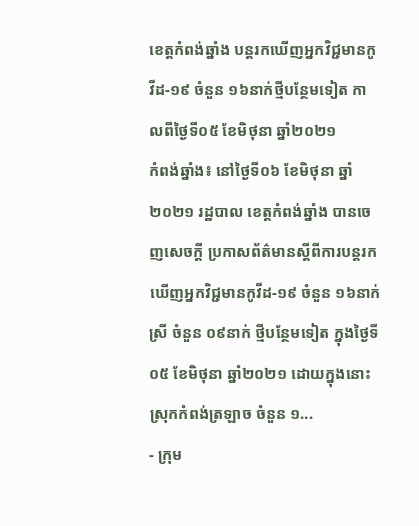ខេត្តកំពង់ឆ្នាំង បន្តរកឃើញអ្នកវិជ្ជមានកូវីដ-១៩ ចំនួន ១៦នាក់ថ្មីបន្ថែមទៀត កាលពីថ្ងៃទី០៥ ខែមិថុនា ឆ្នាំ២០២១
កំពង់ឆ្នាំង៖ នៅថ្ងៃទី០៦ ខែមិថុនា ឆ្នាំ២០២១ រដ្ឋបាល ខេត្តកំពង់ឆ្នាំង បានចេញសេចក្ដី ប្រកាសព័ត៌មានស្ដីពីការបន្តរកឃើញអ្នកវិជ្ជមានកូវីដ-១៩ ចំនួន ១៦នាក់ ស្រី ចំនួន ០៩នាក់ ថ្មីបន្ថែមទៀត ក្នុងថ្ងៃទី០៥ ខែមិថុនា ឆ្នាំ២០២១ ដោយក្នុងនោះស្រុកកំពង់ត្រឡាច ចំនួន ១...
- ក្រុម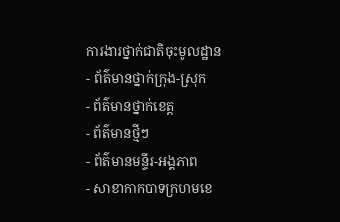ការងារថ្នាក់ជាតិចុះមូលដ្ឋាន
- ព័ត៌មានថ្នាក់ក្រុង-ស្រុក
- ព័ត៌មានថ្នាក់ខេត្ត
- ព័ត៌មានថ្មីៗ
- ព័ត៌មានមន្ទីរ-អង្គភាព
- សាខាកាកបាទក្រហមខេ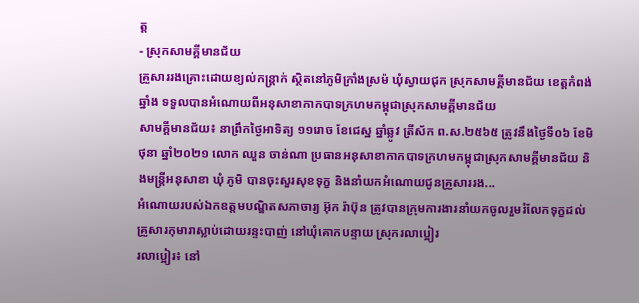ត្ត
- ស្រុកសាមគ្គីមានជ័យ
គ្រួសាររងគ្រោះដោយខ្យល់កន្ត្រាក់ ស្ថិតនៅភូមិក្រាំងស្រម៉ ឃុំស្វាយជុក ស្រុកសាមគ្គីមានជ័យ ខេត្តកំពង់ឆ្នាំង ទទួលបានអំណោយពីអនុសាខាកាកបាទក្រហមកម្ពុជាស្រុកសាមគ្គីមានជ័យ
សាមគ្គីមានជ័យ៖ នាព្រឹកថ្ងៃអាទិត្យ ១១រោច ខែជេស្ឋ ឆ្នាំឆ្លូវ ត្រីស័ក ព.ស.២៥៦៥ ត្រូវនឹងថ្ងៃទី០៦ ខែមិថុនា ឆ្នាំ២០២១ លោក ឈួន ចាន់ណា ប្រធានអនុសាខាកាកបាទក្រហមកម្ពុជាស្រុកសាមគ្គីមានជ័យ និងមន្ត្រីអនុសាខា ឃុំ ភូមិ បានចុះសួរសុខទុក្ខ និងនាំយកអំណោយជូនគ្រួសាររង...
អំណោយរបស់ឯកឧត្ដមបណ្ឌិតសភាចារ្យ អ៊ុក រ៉ាប៊ុន ត្រូវបានក្រុមការងារនាំយកចូលរួមរំលែកទុក្ខដល់គ្រួសារកុមារាស្លាប់ដោយរន្ទះបាញ់ នៅឃុំគោកបន្ទាយ ស្រុករលាប្អៀរ
រលាប្អៀរ៖ នៅ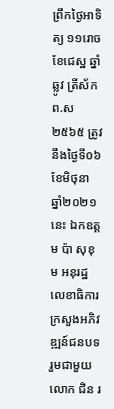ព្រឹកថ្ងៃអាទិត្យ ១១រោច ខែជេស្ឋ ឆ្នាំឆ្លូវ ត្រីស័ក ព.ស ២៥៦៥ ត្រូវនឹងថ្ងៃទី០៦ ខែមិថុនា ឆ្នាំ២០២១នេះ ឯកឧត្ដម ប៉ា សុខុម អនុរដ្ឋលេខាធិការក្រសួងអភិវឌ្ឍន៍ជនបទ រួមជាមួយលោក ជិន រ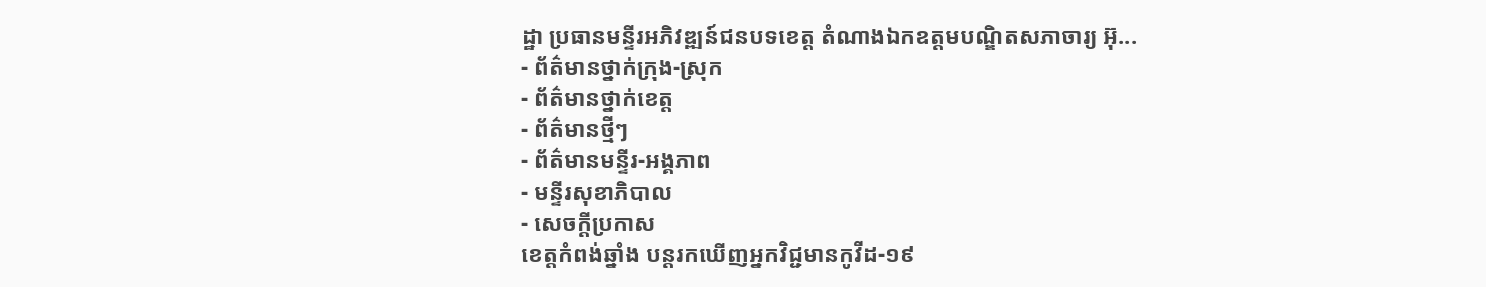ដ្ឋា ប្រធានមន្ទីរអភិវឌ្ឍន៍ជនបទខេត្ត តំណាងឯកឧត្ដមបណ្ឌិតសភាចារ្យ អ៊ុ...
- ព័ត៌មានថ្នាក់ក្រុង-ស្រុក
- ព័ត៌មានថ្នាក់ខេត្ត
- ព័ត៌មានថ្មីៗ
- ព័ត៌មានមន្ទីរ-អង្គភាព
- មន្ទីរសុខាភិបាល
- សេចក្ដីប្រកាស
ខេត្តកំពង់ឆ្នាំង បន្តរកឃើញអ្នកវិជ្ជមានកូវីដ-១៩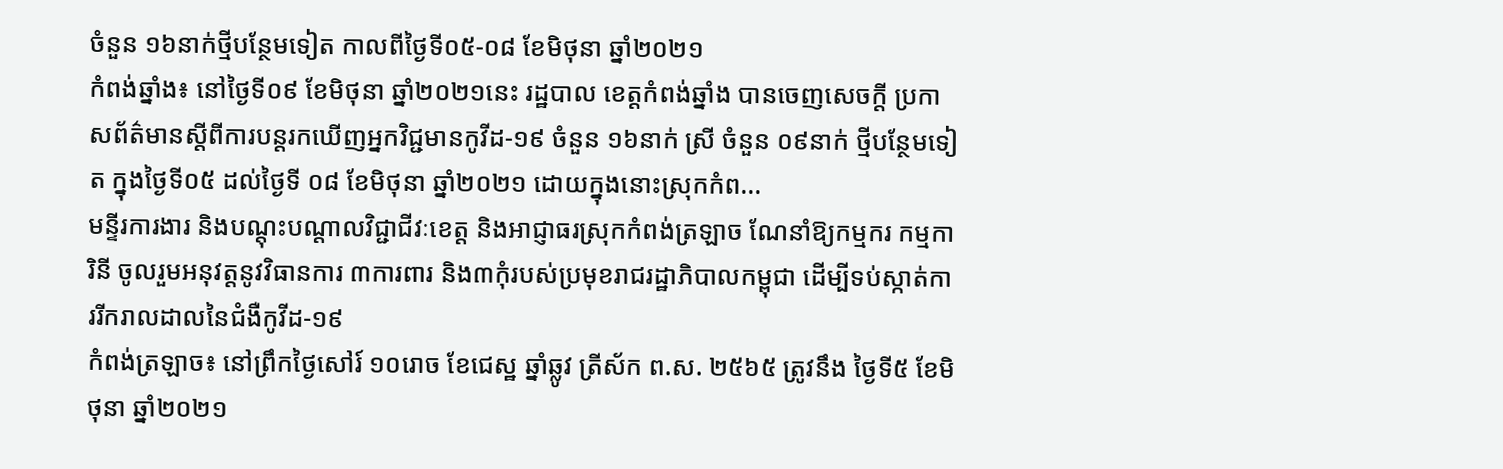ចំនួន ១៦នាក់ថ្មីបន្ថែមទៀត កាលពីថ្ងៃទី០៥-០៨ ខែមិថុនា ឆ្នាំ២០២១
កំពង់ឆ្នាំង៖ នៅថ្ងៃទី០៩ ខែមិថុនា ឆ្នាំ២០២១នេះ រដ្ឋបាល ខេត្តកំពង់ឆ្នាំង បានចេញសេចក្ដី ប្រកាសព័ត៌មានស្ដីពីការបន្តរកឃើញអ្នកវិជ្ជមានកូវីដ-១៩ ចំនួន ១៦នាក់ ស្រី ចំនួន ០៩នាក់ ថ្មីបន្ថែមទៀត ក្នុងថ្ងៃទី០៥ ដល់ថ្ងៃទី ០៨ ខែមិថុនា ឆ្នាំ២០២១ ដោយក្នុងនោះស្រុកកំព...
មន្ទីរការងារ និងបណ្តុះបណ្តាលវិជ្ជាជីវៈខេត្ត និងអាជ្ញាធរស្រុកកំពង់ត្រឡាច ណែនាំឱ្យកម្មករ កម្មការិនី ចូលរួមអនុវត្តនូវវិធានការ ៣ការពារ និង៣កុំរបស់ប្រមុខរាជរដ្ឋាភិបាលកម្ពុជា ដើម្បីទប់ស្កាត់ការរីករាលដាលនៃជំងឺកូវីដ-១៩
កំពង់ត្រឡាច៖ នៅព្រឹកថ្ងៃសៅរ៍ ១០រោច ខែជេស្ឋ ឆ្នាំឆ្លូវ ត្រីស័ក ព.ស. ២៥៦៥ ត្រូវនឹង ថ្ងៃទី៥ ខែមិថុនា ឆ្នាំ២០២១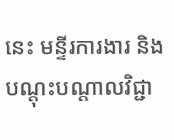នេះ មន្ទីរការងារ និងបណ្តុះបណ្តាលវិជ្ជា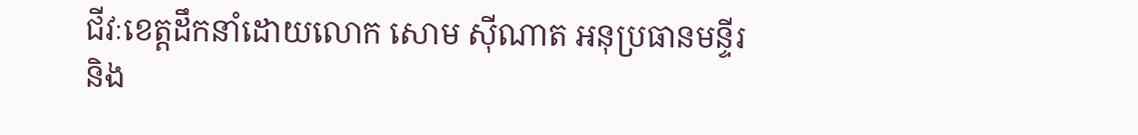ជីវៈខេត្តដឹកនាំដោយលោក សោម សុីណាត អនុប្រធានមន្ទីរ និង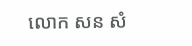លោក សន សំ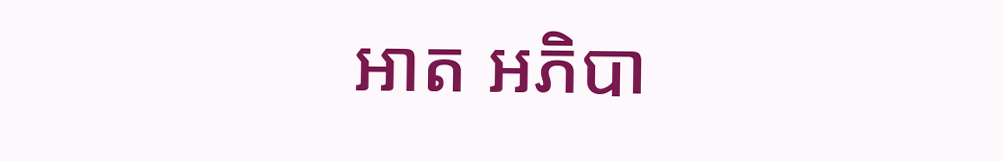អាត អភិបា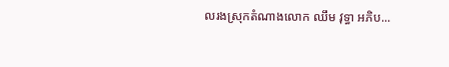លរងស្រុកតំណាងលោក ឈឹម វុទ្ធា អភិប...